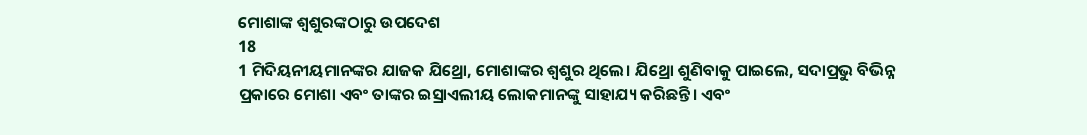ମୋଶାଙ୍କ ଶ୍ୱଶୁରଙ୍କଠାରୁ ଉପଦେଶ
18
1 ମିଦିୟନୀୟମାନଙ୍କର ଯାଜକ ଯିଥ୍ରୋ, ମୋଶାଙ୍କର ଶ୍ୱଶୁର ଥିଲେ। ଯିଥ୍ରୋ ଶୁଣିବାକୁ ପାଇଲେ, ସଦାପ୍ରଭୁ ବିଭିନ୍ନ ପ୍ରକାରେ ମୋଶା ଏବଂ ତାଙ୍କର ଇସ୍ରାଏଲୀୟ ଲୋକମାନଙ୍କୁ ସାହାଯ୍ୟ କରିଛନ୍ତି। ଏବଂ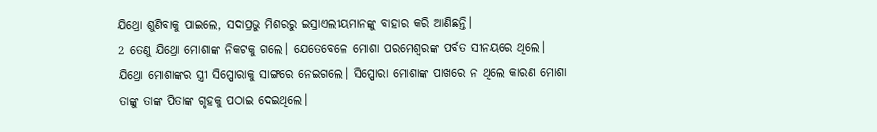ଯିଥ୍ରୋ ଶୁଣିବାକୁ ପାଇଲେ, ସଦାପ୍ରଭୁ ମିଶରରୁ ଇସ୍ରାଏଲୀୟମାନଙ୍କୁ ବାହାର କରି ଆଣିଛନ୍ତି।
2 ତେଣୁ ଯିଥ୍ରୋ ମୋଶାଙ୍କ ନିକଟକୁ ଗଲେ। ଯେତେବେଳେ ମୋଶା ପରମେଶ୍ୱରଙ୍କ ପର୍ବତ ସୀନୟରେ ଥିଲେ। ଯିଥ୍ରୋ ମୋଶାଙ୍କର ସ୍ତ୍ରୀ ସିପ୍ପୋରାକୁ ସାଙ୍ଗରେ ନେଇଗଲେ। ସିପ୍ପୋରା ମୋଶାଙ୍କ ପାଖରେ ନ ଥିଲେ କାରଣ ମୋଶା ତାଙ୍କୁ ତାଙ୍କ ପିତାଙ୍କ ଗୃହକୁ ପଠାଇ ଦେଇଥିଲେ।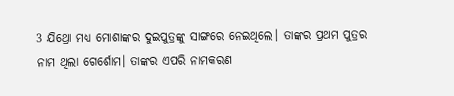3 ଯିଥ୍ରୋ ମଧ୍ୟ ମୋଶାଙ୍କର ଦୁଇପୁତ୍ରଙ୍କୁ ସାଙ୍ଗରେ ନେଇଥିଲେ। ତାଙ୍କର ପ୍ରଥମ ପୁତ୍ରର ନାମ ଥିଲା ଗେର୍ଶୋମ। ତାଙ୍କର ଏପରି ନାମକରଣ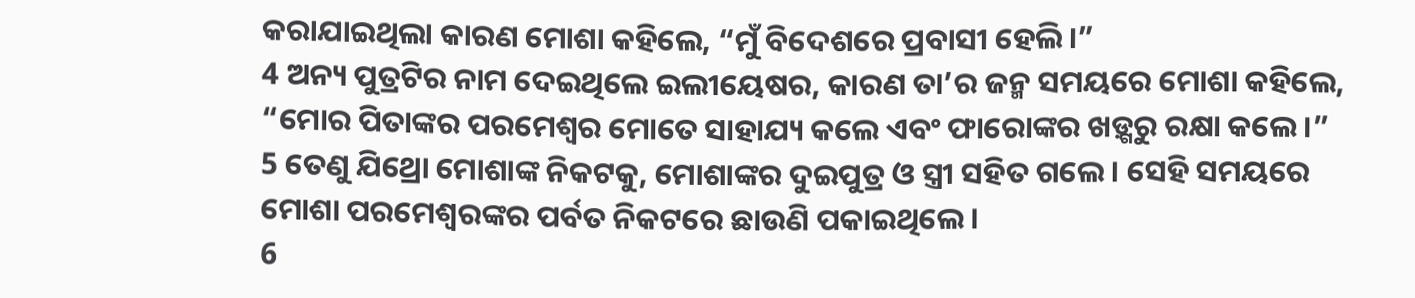କରାଯାଇଥିଲା କାରଣ ମୋଶା କହିଲେ, “ମୁଁ ବିଦେଶରେ ପ୍ରବାସୀ ହେଲି।”
4 ଅନ୍ୟ ପୁତ୍ରଟିର ନାମ ଦେଇଥିଲେ ଇଲୀୟେଷର, କାରଣ ତା’ର ଜନ୍ମ ସମୟରେ ମୋଶା କହିଲେ, “ମୋର ପିତାଙ୍କର ପରମେଶ୍ୱର ମୋତେ ସାହାଯ୍ୟ କଲେ ଏବଂ ଫାରୋଙ୍କର ଖଡ଼୍ଗରୁ ରକ୍ଷା କଲେ।”
5 ତେଣୁ ଯିଥ୍ରୋ ମୋଶାଙ୍କ ନିକଟକୁ, ମୋଶାଙ୍କର ଦୁଇପୁତ୍ର ଓ ସ୍ତ୍ରୀ ସହିତ ଗଲେ। ସେହି ସମୟରେ ମୋଶା ପରମେଶ୍ୱରଙ୍କର ପର୍ବତ ନିକଟରେ ଛାଉଣି ପକାଇଥିଲେ।
6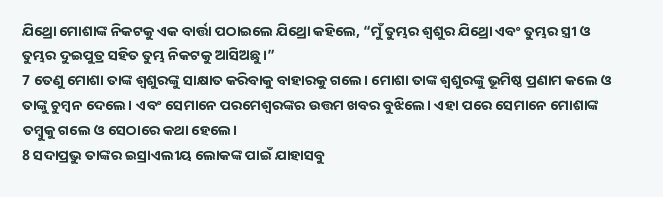ଯିଥ୍ରୋ ମୋଶାଙ୍କ ନିକଟକୁ ଏକ ବାର୍ତ୍ତା ପଠାଇଲେ ଯିଥ୍ରୋ କହିଲେ, “ମୁଁ ତୁମ୍ଭର ଶ୍ୱଶୁର ଯିଥ୍ରୋ ଏବଂ ତୁମ୍ଭର ସ୍ତ୍ରୀ ଓ ତୁମ୍ଭର ଦୁଇପୁତ୍ର ସହିତ ତୁମ୍ଭ ନିକଟକୁ ଆସିଅଛୁ।”
7 ତେଣୁ ମୋଶା ତାଙ୍କ ଶ୍ୱଶୁରଙ୍କୁ ସାକ୍ଷାତ କରିବାକୁ ବାହାରକୁ ଗଲେ। ମୋଶା ତାଙ୍କ ଶ୍ୱଶୁରଙ୍କୁ ଭୂମିଷ୍ଠ ପ୍ରଣାମ କଲେ ଓ ତାଙ୍କୁ ଚୁମ୍ବନ ଦେଲେ। ଏବଂ ସେମାନେ ପରମେଶ୍ୱରଙ୍କର ଉତ୍ତମ ଖବର ବୁଝିଲେ। ଏହା ପରେ ସେମାନେ ମୋଶାଙ୍କ ତମ୍ବୁକୁ ଗଲେ ଓ ସେଠାରେ କଥା ହେଲେ।
8 ସଦାପ୍ରଭୁ ତାଙ୍କର ଇସ୍ରାଏଲୀୟ ଲୋକଙ୍କ ପାଇଁ ଯାହାସବୁ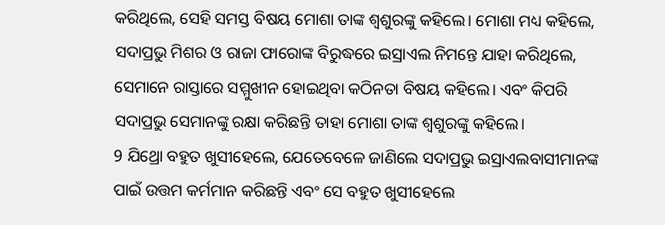କରିଥିଲେ, ସେହି ସମସ୍ତ ବିଷୟ ମୋଶା ତାଙ୍କ ଶ୍ୱଶୁରଙ୍କୁ କହିଲେ। ମୋଶା ମଧ୍ୟ କହିଲେ, ସଦାପ୍ରଭୁ ମିଶର ଓ ରାଜା ଫାରୋଙ୍କ ବିରୁଦ୍ଧରେ ଇସ୍ରାଏଲ ନିମନ୍ତେ ଯାହା କରିଥିଲେ, ସେମାନେ ରାସ୍ତାରେ ସମ୍ମୁଖୀନ ହୋଇଥିବା କଠିନତା ବିଷୟ କହିଲେ। ଏବଂ କିପରି ସଦାପ୍ରଭୁ ସେମାନଙ୍କୁ ରକ୍ଷା କରିଛନ୍ତି ତାହା ମୋଶା ତାଙ୍କ ଶ୍ୱଶୁରଙ୍କୁ କହିଲେ।
9 ଯିଥ୍ରୋ ବହୁତ ଖୁସୀହେଲେ, ଯେତେବେଳେ ଜାଣିଲେ ସଦାପ୍ରଭୁ ଇସ୍ରାଏଲବାସୀମାନଙ୍କ ପାଇଁ ଉତ୍ତମ କର୍ମମାନ କରିଛନ୍ତି ଏବଂ ସେ ବହୁତ ଖୁସୀହେଲେ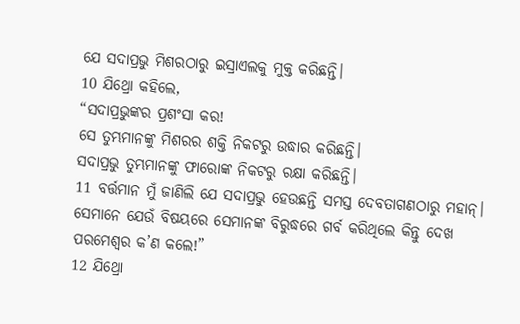ଯେ ସଦାପ୍ରଭୁ ମିଶରଠାରୁ ଇସ୍ରାଏଲକୁ ମୁକ୍ତ କରିଛନ୍ତି।
10 ଯିଥ୍ରୋ କହିଲେ,
“ସଦାପ୍ରଭୁଙ୍କର ପ୍ରଶଂସା କର!
ସେ ତୁମ୍ଭମାନଙ୍କୁ ମିଶରର ଶକ୍ତି ନିକଟରୁ ଉଦ୍ଧାର କରିଛନ୍ତି।
ସଦାପ୍ରଭୁ ତୁମ୍ଭମାନଙ୍କୁ ଫାରୋଙ୍କ ନିକଟରୁ ରକ୍ଷା କରିଛନ୍ତି।
11 ବର୍ତ୍ତମାନ ମୁଁ ଜାଣିଲି ଯେ ସଦାପ୍ରଭୁ ହେଉଛନ୍ତି ସମସ୍ତ ଦେବତାଗଣଠାରୁ ମହାନ୍।
ସେମାନେ ଯେଉଁ ବିଷୟରେ ସେମାନଙ୍କ ବିରୁଦ୍ଧରେ ଗର୍ବ କରିଥିଲେ କିନ୍ତୁ ଦେଖ ପରମେଶ୍ୱର କ’ଣ କଲେ!”
12 ଯିଥ୍ରୋ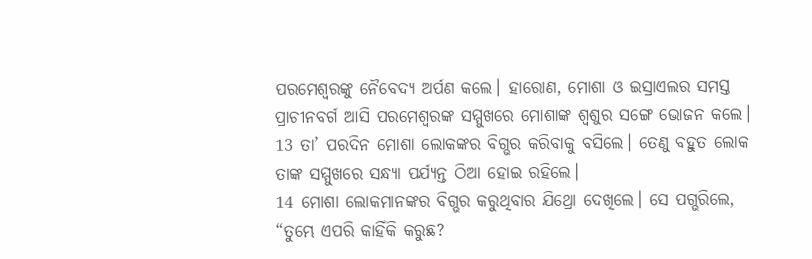ପରମେଶ୍ୱରଙ୍କୁ ନୈବେଦ୍ୟ ଅର୍ପଣ କଲେ। ହାରୋଣ, ମୋଶା ଓ ଇସ୍ରାଏଲର ସମସ୍ତ ପ୍ରାଚୀନବର୍ଗ ଆସି ପରମେଶ୍ୱରଙ୍କ ସମ୍ମୁଖରେ ମୋଶାଙ୍କ ଶ୍ୱଶୁର ସଙ୍ଗେ ଭୋଜନ କଲେ।
13 ତା’ ପରଦିନ ମୋଶା ଲୋକଙ୍କର ବିଗ୍ଭର କରିବାକୁ ବସିଲେ। ତେଣୁ ବହୁତ ଲୋକ ତାଙ୍କ ସମ୍ମୁଖରେ ସନ୍ଧ୍ୟା ପର୍ଯ୍ୟନ୍ତ ଠିଆ ହୋଇ ରହିଲେ।
14 ମୋଶା ଲୋକମାନଙ୍କର ବିଗ୍ଭର କରୁଥିବାର ଯିଥ୍ରୋ ଦେଖିଲେ। ସେ ପଗ୍ଭରିଲେ, “ତୁମ୍ଭେ ଏପରି କାହିଁକି କରୁଛ?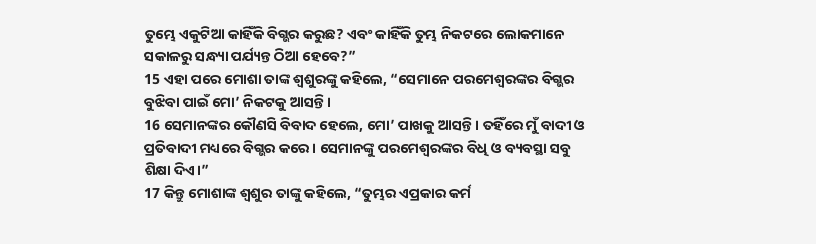ତୁମ୍ଭେ ଏକୁଟିଆ କାହିଁକି ବିଗ୍ଭର କରୁଛ? ଏବଂ କାହିଁକି ତୁମ୍ଭ ନିକଟରେ ଲୋକମାନେ ସକାଳରୁ ସନ୍ଧ୍ୟା ପର୍ଯ୍ୟନ୍ତ ଠିଆ ହେବେ?”
15 ଏହା ପରେ ମୋଶା ତାଙ୍କ ଶ୍ୱଶୁରଙ୍କୁ କହିଲେ, “ସେମାନେ ପରମେଶ୍ୱରଙ୍କର ବିଗ୍ଭର ବୁଝିବା ପାଇଁ ମୋ’ ନିକଟକୁ ଆସନ୍ତି।
16 ସେମାନଙ୍କର କୌଣସି ବିବାଦ ହେଲେ, ମୋ’ ପାଖକୁ ଆସନ୍ତି। ତହିଁରେ ମୁଁ ବାଦୀ ଓ ପ୍ରତିବାଦୀ ମଧ୍ୟରେ ବିଗ୍ଭର କରେ। ସେମାନଙ୍କୁ ପରମେଶ୍ୱରଙ୍କର ବିଧି ଓ ବ୍ୟବସ୍ଥା ସବୁ ଶିକ୍ଷା ଦିଏ।”
17 କିନ୍ତୁ ମୋଶାଙ୍କ ଶ୍ୱଶୁର ତାଙ୍କୁ କହିଲେ, “ତୁମ୍ଭର ଏପ୍ରକାର କର୍ମ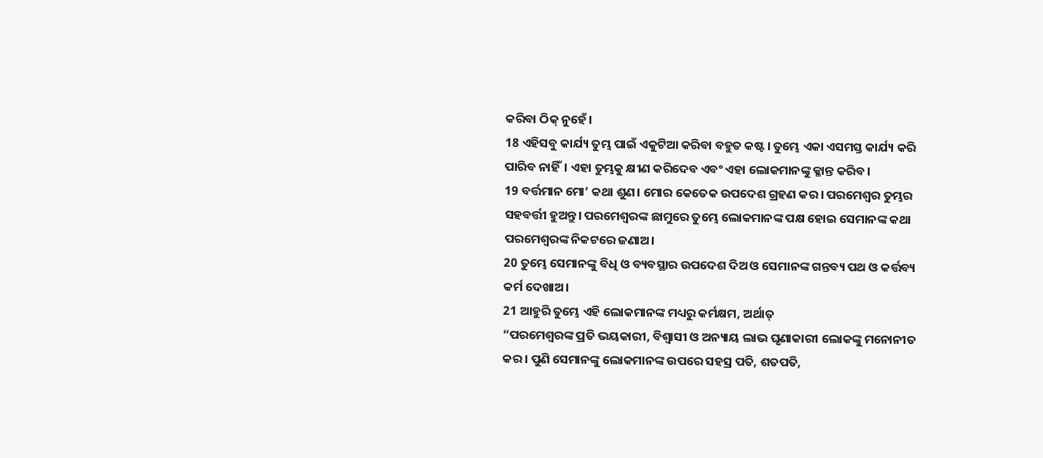କରିବା ଠିକ୍ ନୁହେଁ।
18 ଏହିସବୁ କାର୍ଯ୍ୟ ତୁମ୍ଭ ପାଇଁ ଏକୁଟିଆ କରିବା ବହୁତ କଷ୍ଟ। ତୁମ୍ଭେ ଏକା ଏସମସ୍ତ କାର୍ଯ୍ୟ କରି ପାରିବ ନାହିଁ। ଏହା ତୁମ୍ଭକୁ କ୍ଷୀଣ କରିଦେବ ଏବଂ ଏହା ଲୋକମାନଙ୍କୁ କ୍ଳାନ୍ତ କରିବ।
19 ବର୍ତ୍ତମାନ ମୋ’ କଥା ଶୁଣ। ମୋର କେତେକ ଉପଦେଶ ଗ୍ରହଣ କର। ପରମେଶ୍ୱର ତୁମ୍ଭର ସହବର୍ତ୍ତୀ ହୁଅନ୍ତୁ। ପରମେଶ୍ୱରଙ୍କ ଛାମୁରେ ତୁମ୍ଭେ ଲୋକମାନଙ୍କ ପକ୍ଷ ହୋଇ ସେମାନଙ୍କ କଥା ପରମେଶ୍ୱରଙ୍କ ନିକଟରେ ଜଣାଅ।
20 ତୁମ୍ଭେ ସେମାନଙ୍କୁ ବିଧି ଓ ବ୍ୟବସ୍ଥାର ଉପଦେଶ ଦିଅ ଓ ସେମାନଙ୍କ ଗନ୍ତବ୍ୟ ପଥ ଓ କର୍ତ୍ତବ୍ୟ କର୍ମ ଦେଖାଅ।
21 ଆହୁରି ତୁମ୍ଭେ ଏହି ଲୋକମାନଙ୍କ ମଧ୍ୟରୁ କର୍ମକ୍ଷମ, ଅର୍ଥାତ୍
“ପରମେଶ୍ୱରଙ୍କ ପ୍ରତି ଭୟକାରୀ, ବିଶ୍ୱାସୀ ଓ ଅନ୍ୟାୟ ଲାଭ ଘୃଣାକାରୀ ଲୋକଙ୍କୁ ମନୋନୀତ କର। ପୁଣି ସେମାନଙ୍କୁ ଲୋକମାନଙ୍କ ଉପରେ ସହସ୍ର ପତି, ଶତପତି,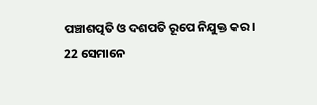ପଞ୍ଚାଶତ୍ପତି ଓ ଦଶପତି ରୂପେ ନିଯୁକ୍ତ କର।
22 ସେମାନେ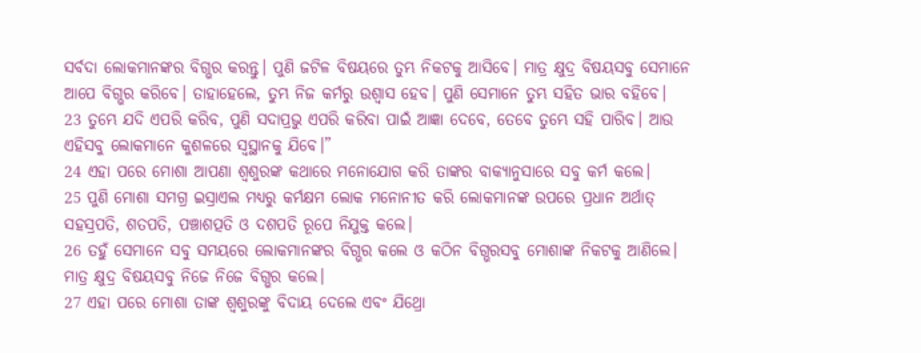ସର୍ବଦା ଲୋକମାନଙ୍କର ବିଗ୍ଭର କରନ୍ତୁ। ପୁଣି ଜଟିଳ ବିଷୟରେ ତୁମ୍ଭ ନିକଟକୁ ଆସିବେ। ମାତ୍ର କ୍ଷୁଦ୍ର ବିଷୟସବୁ ସେମାନେ ଆପେ ବିଗ୍ଭର କରିବେ। ତାହାହେଲେ, ତୁମ୍ଭ ନିଜ କର୍ମରୁ ଉଶ୍ୱାସ ହେବ। ପୁଣି ସେମାନେ ତୁମ୍ଭ ସହିତ ଭାର ବହିବେ।
23 ତୁମ୍ଭେ ଯଦି ଏପରି କରିବ, ପୁଣି ସଦାପ୍ରଭୁ ଏପରି କରିବା ପାଇଁ ଆଜ୍ଞା ଦେବେ, ତେବେ ତୁମ୍ଭେ ସହି ପାରିବ। ଆଉ ଏହିସବୁ ଲୋକମାନେ କୁଶଳରେ ସ୍ୱସ୍ଥାନକୁ ଯିବେ।”
24 ଏହା ପରେ ମୋଶା ଆପଣା ଶ୍ୱଶୁରଙ୍କ କଥାରେ ମନୋଯୋଗ କରି ତାଙ୍କର ବାକ୍ୟାନୁସାରେ ସବୁ କର୍ମ କଲେ।
25 ପୁଣି ମୋଶା ସମଗ୍ର ଇସ୍ରାଏଲ ମଧ୍ୟରୁ କର୍ମକ୍ଷମ ଲୋକ ମନୋନୀତ କରି ଲୋକମାନଙ୍କ ଉପରେ ପ୍ରଧାନ ଅର୍ଥାତ୍ ସହସ୍ରପତି, ଶତପତି, ପଞ୍ଚାଶତ୍ପତି ଓ ଦଶପତି ରୂପେ ନିଯୁକ୍ତ କଲେ।
26 ତହୁଁ ସେମାନେ ସବୁ ସମୟରେ ଲୋକମାନଙ୍କର ବିଗ୍ଭର କଲେ ଓ କଠିନ ବିଗ୍ଭରସବୁ ମୋଶାଙ୍କ ନିକଟକୁ ଆଣିଲେ। ମାତ୍ର କ୍ଷୁଦ୍ର ବିଷୟସବୁ ନିଜେ ନିଜେ ବିଗ୍ଭର କଲେ।
27 ଏହା ପରେ ମୋଶା ତାଙ୍କ ଶ୍ୱଶୁରଙ୍କୁ ବିଦାୟ ଦେଲେ ଏବଂ ଯିଥ୍ରୋ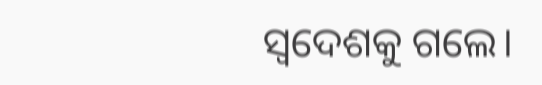ସ୍ୱଦେଶକୁ ଗଲେ।